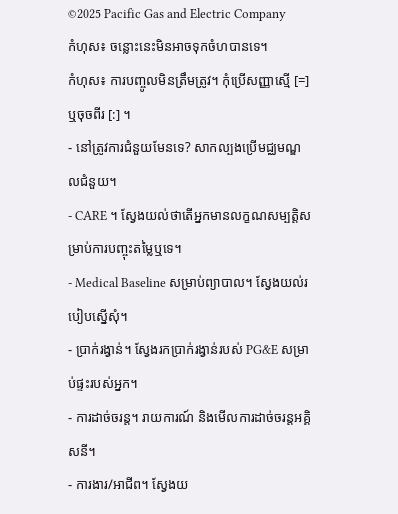©2025 Pacific Gas and Electric Company
កំហុស៖ ចន្លោះនេះមិនអាចទុកចំហបានទេ។
កំហុស៖ ការបញ្ចូលមិនត្រឹមត្រូវ។ កុំប្រើសញ្ញាស្មើ [=] ឬចុចពីរ [:] ។
- នៅត្រូវការជំនួយមែនទេ? សាកល្បងប្រើមជ្ឈមណ្ឌលជំនួយ។
- CARE ។ ស្វែងយល់ថាតើអ្នកមានលក្ខណសម្បត្តិសម្រាប់ការបញ្ចុះតម្លៃឬទេ។
- Medical Baseline សម្រាប់ព្យាបាល។ ស្វែងយល់របៀបស្នើសុំ។
- ប្រាក់រង្វាន់។ ស្វែងរកប្រាក់រង្វាន់របស់ PG&E សម្រាប់ផ្ទះរបស់អ្នក។
- ការដាច់ចរន្ត។ រាយការណ៍ និងមើលការដាច់ចរន្តអគ្គិសនី។
- ការងារ/អាជីព។ ស្វែងយ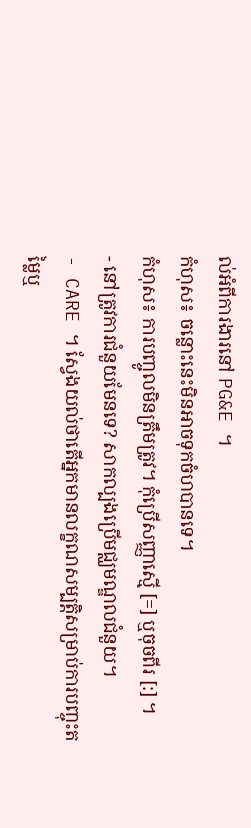ល់អំពីការងារនៅ PG&E ។
កំហុស៖ ចន្លោះនេះមិនអាចទុកចំហបានទេ។
កំហុស៖ ការបញ្ចូលមិនត្រឹមត្រូវ។ កុំប្រើសញ្ញាស្មើ [=] ឬចុចពីរ [:] ។
- នៅត្រូវការជំនួយមែនទេ? សាកល្បងប្រើមជ្ឈមណ្ឌលជំនួយ។
- CARE ។ ស្វែងយល់ថាតើអ្នកមានលក្ខណសម្បត្តិសម្រាប់ការបញ្ចុះតម្លៃឬ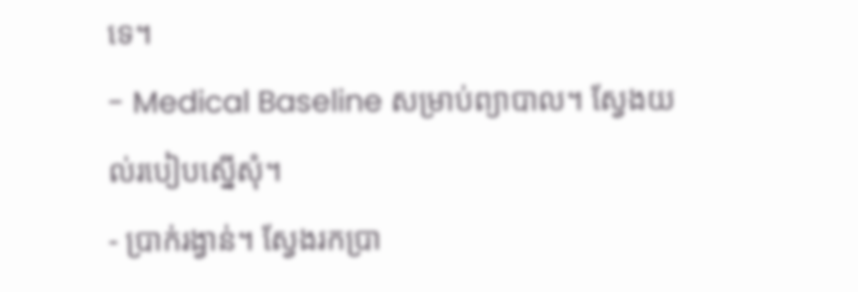ទេ។
- Medical Baseline សម្រាប់ព្យាបាល។ ស្វែងយល់របៀបស្នើសុំ។
- ប្រាក់រង្វាន់។ ស្វែងរកប្រា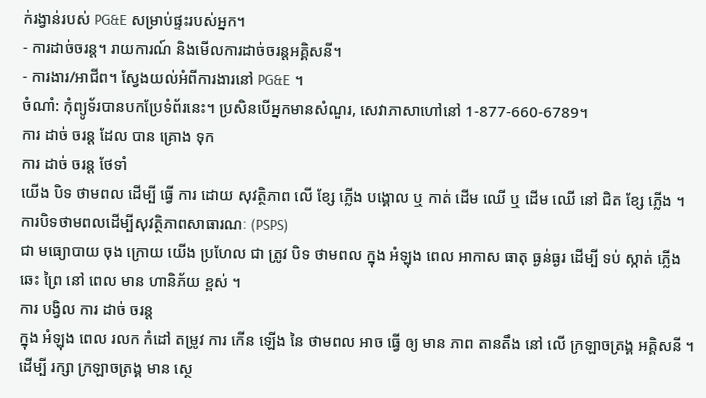ក់រង្វាន់របស់ PG&E សម្រាប់ផ្ទះរបស់អ្នក។
- ការដាច់ចរន្ត។ រាយការណ៍ និងមើលការដាច់ចរន្តអគ្គិសនី។
- ការងារ/អាជីព។ ស្វែងយល់អំពីការងារនៅ PG&E ។
ចំណាំ: កុំព្យូទ័របានបកប្រែទំព័រនេះ។ ប្រសិនបើអ្នកមានសំណួរ, សេវាភាសាហៅនៅ 1-877-660-6789។
ការ ដាច់ ចរន្ត ដែល បាន គ្រោង ទុក
ការ ដាច់ ចរន្ត ថែទាំ
យើង បិទ ថាមពល ដើម្បី ធ្វើ ការ ដោយ សុវត្ថិភាព លើ ខ្សែ ភ្លើង បង្គោល ឬ កាត់ ដើម ឈើ ឬ ដើម ឈើ នៅ ជិត ខ្សែ ភ្លើង ។
ការបិទថាមពលដើម្បីសុវត្ថិភាពសាធារណៈ (PSPS)
ជា មធ្យោបាយ ចុង ក្រោយ យើង ប្រហែល ជា ត្រូវ បិទ ថាមពល ក្នុង អំឡុង ពេល អាកាស ធាតុ ធ្ងន់ធ្ងរ ដើម្បី ទប់ ស្កាត់ ភ្លើង ឆេះ ព្រៃ នៅ ពេល មាន ហានិភ័យ ខ្ពស់ ។
ការ បង្វិល ការ ដាច់ ចរន្ត
ក្នុង អំឡុង ពេល រលក កំដៅ តម្រូវ ការ កើន ឡើង នៃ ថាមពល អាច ធ្វើ ឲ្យ មាន ភាព តានតឹង នៅ លើ ក្រឡាចត្រង្គ អគ្គិសនី ។ ដើម្បី រក្សា ក្រឡាចត្រង្គ មាន ស្ថេ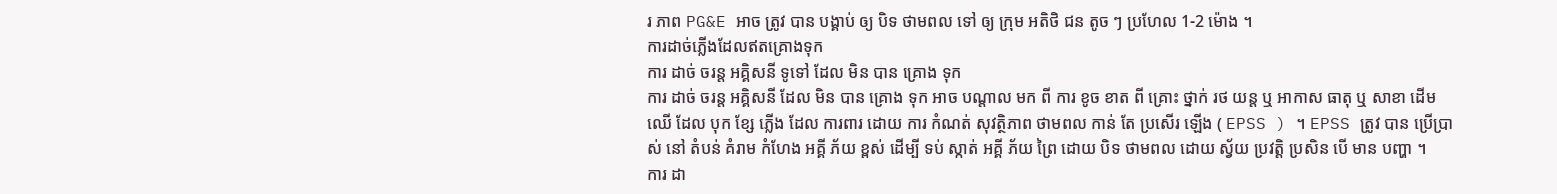រ ភាព PG&E អាច ត្រូវ បាន បង្គាប់ ឲ្យ បិទ ថាមពល ទៅ ឲ្យ ក្រុម អតិថិ ជន តូច ៗ ប្រហែល 1-2 ម៉ោង ។
ការដាច់ភ្លើងដែលឥតគ្រោងទុក
ការ ដាច់ ចរន្ត អគ្គិសនី ទូទៅ ដែល មិន បាន គ្រោង ទុក
ការ ដាច់ ចរន្ត អគ្គិសនី ដែល មិន បាន គ្រោង ទុក អាច បណ្តាល មក ពី ការ ខូច ខាត ពី គ្រោះ ថ្នាក់ រថ យន្ត ឬ អាកាស ធាតុ ឬ សាខា ដើម ឈើ ដែល បុក ខ្សែ ភ្លើង ដែល ការពារ ដោយ ការ កំណត់ សុវត្ថិភាព ថាមពល កាន់ តែ ប្រសើរ ឡើង ( EPSS ) ។ EPSS ត្រូវ បាន ប្រើប្រាស់ នៅ តំបន់ គំរាម កំហែង អគ្គី ភ័យ ខ្ពស់ ដើម្បី ទប់ ស្កាត់ អគ្គី ភ័យ ព្រៃ ដោយ បិទ ថាមពល ដោយ ស្វ័យ ប្រវត្តិ ប្រសិន បើ មាន បញ្ហា ។
ការ ដា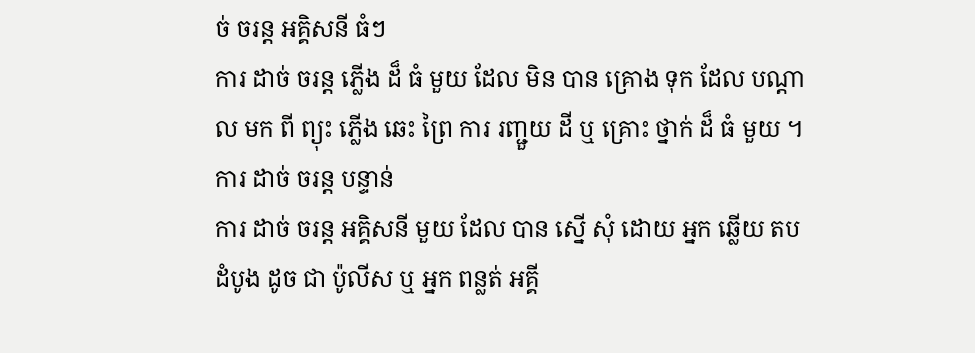ច់ ចរន្ត អគ្គិសនី ធំៗ
ការ ដាច់ ចរន្ត ភ្លើង ដ៏ ធំ មួយ ដែល មិន បាន គ្រោង ទុក ដែល បណ្តាល មក ពី ព្យុះ ភ្លើង ឆេះ ព្រៃ ការ រញ្ជួយ ដី ឬ គ្រោះ ថ្នាក់ ដ៏ ធំ មួយ ។
ការ ដាច់ ចរន្ត បន្ទាន់
ការ ដាច់ ចរន្ត អគ្គិសនី មួយ ដែល បាន ស្នើ សុំ ដោយ អ្នក ឆ្លើយ តប ដំបូង ដូច ជា ប៉ូលីស ឬ អ្នក ពន្លត់ អគ្គី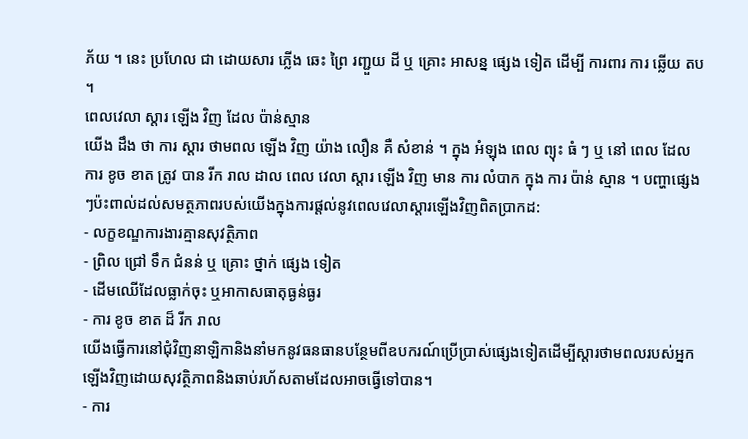ភ័យ ។ នេះ ប្រហែល ជា ដោយសារ ភ្លើង ឆេះ ព្រៃ រញ្ជួយ ដី ឬ គ្រោះ អាសន្ន ផ្សេង ទៀត ដើម្បី ការពារ ការ ឆ្លើយ តប ។
ពេលវេលា ស្តារ ឡើង វិញ ដែល ប៉ាន់ស្មាន
យើង ដឹង ថា ការ ស្តារ ថាមពល ឡើង វិញ យ៉ាង លឿន គឺ សំខាន់ ។ ក្នុង អំឡុង ពេល ព្យុះ ធំ ៗ ឬ នៅ ពេល ដែល ការ ខូច ខាត ត្រូវ បាន រីក រាល ដាល ពេល វេលា ស្តារ ឡើង វិញ មាន ការ លំបាក ក្នុង ការ ប៉ាន់ ស្មាន ។ បញ្ហាផ្សេងៗប៉ះពាល់ដល់សមត្ថភាពរបស់យើងក្នុងការផ្តល់នូវពេលវេលាស្តារឡើងវិញពិតប្រាកដ:
- លក្ខខណ្ឌការងារគ្មានសុវត្ថិភាព
- ព្រិល ជ្រៅ ទឹក ជំនន់ ឬ គ្រោះ ថ្នាក់ ផ្សេង ទៀត
- ដើមឈើដែលធ្លាក់ចុះ ឬអាកាសធាតុធ្ងន់ធ្ងរ
- ការ ខូច ខាត ដ៏ រីក រាល
យើងធ្វើការនៅជុំវិញនាឡិកានិងនាំមកនូវធនធានបន្ថែមពីឧបករណ៍ប្រើប្រាស់ផ្សេងទៀតដើម្បីស្តារថាមពលរបស់អ្នកឡើងវិញដោយសុវត្ថិភាពនិងឆាប់រហ័សតាមដែលអាចធ្វើទៅបាន។
- ការ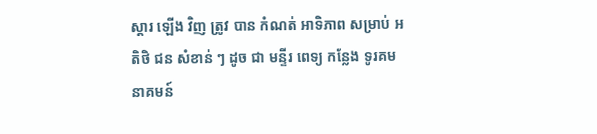ស្តារ ឡើង វិញ ត្រូវ បាន កំណត់ អាទិភាព សម្រាប់ អតិថិ ជន សំខាន់ ៗ ដូច ជា មន្ទីរ ពេទ្យ កន្លែង ទូរគមនាគមន៍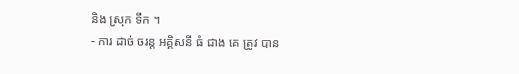និង ស្រុក ទឹក ។
- ការ ដាច់ ចរន្ត អគ្គិសនី ធំ ជាង គេ ត្រូវ បាន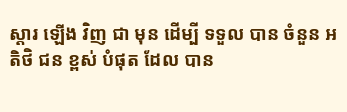ស្តារ ឡើង វិញ ជា មុន ដើម្បី ទទួល បាន ចំនួន អតិថិ ជន ខ្ពស់ បំផុត ដែល បាន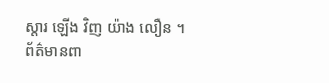ស្តារ ឡើង វិញ យ៉ាង លឿន ។
ព័ត៌មានពា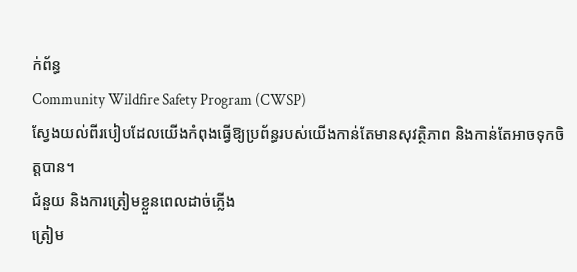ក់ព័ន្ធ
Community Wildfire Safety Program (CWSP)
ស្វែងយល់ពីរបៀបដែលយើងកំពុងធ្វើឱ្យប្រព័ន្ធរបស់យើងកាន់តែមានសុវត្ថិភាព និងកាន់តែអាចទុកចិត្តបាន។
ជំនួយ និងការត្រៀមខ្លួនពេលដាច់ភ្លើង
ត្រៀម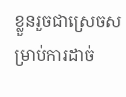ខ្លួនរួចជាស្រេចសម្រាប់ការដាច់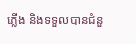ភ្លើង និងទទួលបានជំនួ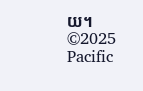យ។
©2025 Pacific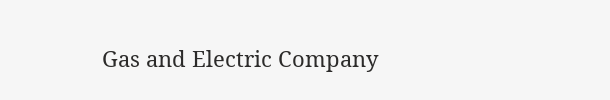Gas and Electric Company